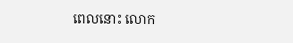ពេលនោះ លោក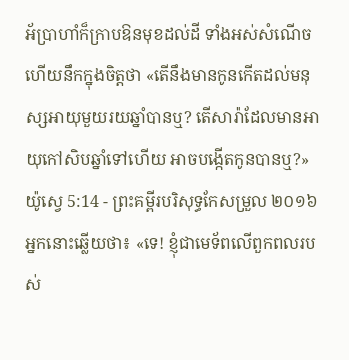អ័ប្រាហាំក៏ក្រាបឱនមុខដល់ដី ទាំងអស់សំណើច ហើយនឹកក្នុងចិត្តថា «តើនឹងមានកូនកើតដល់មនុស្សអាយុមួយរយឆ្នាំបានឬ? តើសារ៉ាដែលមានអាយុកៅសិបឆ្នាំទៅហើយ អាចបង្កើតកូនបានឬ?»
យ៉ូស្វេ 5:14 - ព្រះគម្ពីរបរិសុទ្ធកែសម្រួល ២០១៦ អ្នកនោះឆ្លើយថា៖ «ទេ! ខ្ញុំជាមេទ័ពលើពួកពលរបស់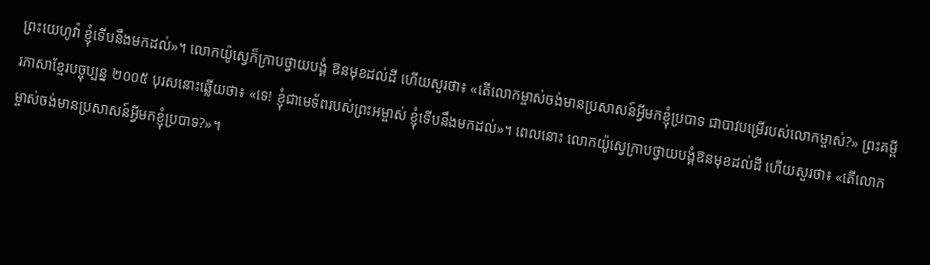ព្រះយេហូវ៉ា ខ្ញុំទើបនឹងមកដល់»។ លោកយ៉ូស្វេក៏ក្រាបថ្វាយបង្គំ ឱនមុខដល់ដី ហើយសួរថា៖ «តើលោកម្ចាស់ចង់មានប្រសាសន៍អ្វីមកខ្ញុំប្របាទ ជាបាវបម្រើរបស់លោកម្ចាស់?» ព្រះគម្ពីរភាសាខ្មែរបច្ចុប្បន្ន ២០០៥ បុរសនោះឆ្លើយថា៖ «ទេ! ខ្ញុំជាមេទ័ពរបស់ព្រះអម្ចាស់ ខ្ញុំទើបនឹងមកដល់»។ ពេលនោះ លោកយ៉ូស្វេក្រាបថ្វាយបង្គំឱនមុខដល់ដី ហើយសួរថា៖ «តើលោកម្ចាស់ចង់មានប្រសាសន៍អ្វីមកខ្ញុំប្របាទ?»។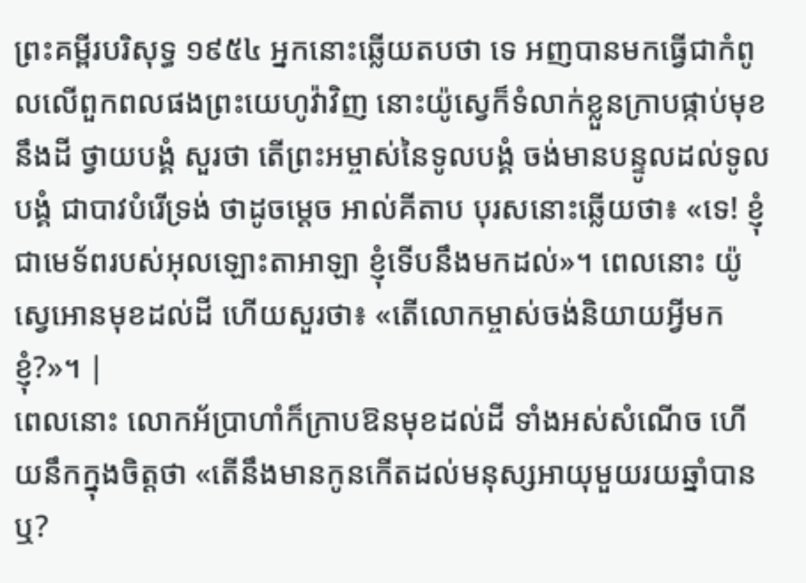ព្រះគម្ពីរបរិសុទ្ធ ១៩៥៤ អ្នកនោះឆ្លើយតបថា ទេ អញបានមកធ្វើជាកំពូលលើពួកពលផងព្រះយេហូវ៉ាវិញ នោះយ៉ូស្វេក៏ទំលាក់ខ្លួនក្រាបផ្កាប់មុខនឹងដី ថ្វាយបង្គំ សួរថា តើព្រះអម្ចាស់នៃទូលបង្គំ ចង់មានបន្ទូលដល់ទូលបង្គំ ជាបាវបំរើទ្រង់ ថាដូចម្តេច អាល់គីតាប បុរសនោះឆ្លើយថា៖ «ទេ! ខ្ញុំជាមេទ័ពរបស់អុលឡោះតាអាឡា ខ្ញុំទើបនឹងមកដល់»។ ពេលនោះ យ៉ូស្វេអោនមុខដល់ដី ហើយសួរថា៖ «តើលោកម្ចាស់ចង់និយាយអ្វីមកខ្ញុំ?»។ |
ពេលនោះ លោកអ័ប្រាហាំក៏ក្រាបឱនមុខដល់ដី ទាំងអស់សំណើច ហើយនឹកក្នុងចិត្តថា «តើនឹងមានកូនកើតដល់មនុស្សអាយុមួយរយឆ្នាំបានឬ?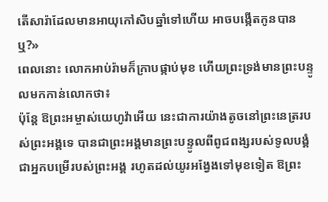តើសារ៉ាដែលមានអាយុកៅសិបឆ្នាំទៅហើយ អាចបង្កើតកូនបានឬ?»
ពេលនោះ លោកអាប់រ៉ាមក៏ក្រាបផ្កាប់មុខ ហើយព្រះទ្រង់មានព្រះបន្ទូលមកកាន់លោកថា៖
ប៉ុន្តែ ឱព្រះអម្ចាស់យេហូវ៉ាអើយ នេះជាការយ៉ាងតូចនៅព្រះនេត្ររបស់ព្រះអង្គទេ បានជាព្រះអង្គមានព្រះបន្ទូលពីពូជពង្សរបស់ទូលបង្គំ ជាអ្នកបម្រើរបស់ព្រះអង្គ រហូតដល់យូរអង្វែងទៅមុខទៀត ឱព្រះ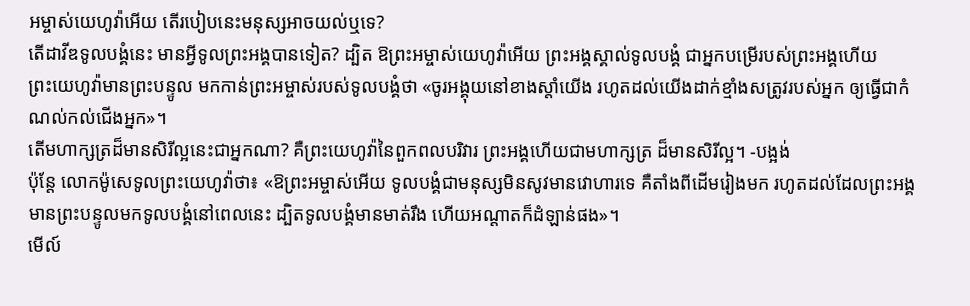អម្ចាស់យេហូវ៉ាអើយ តើរបៀបនេះមនុស្សអាចយល់ឬទេ?
តើដាវីឌទូលបង្គំនេះ មានអ្វីទូលព្រះអង្គបានទៀត? ដ្បិត ឱព្រះអម្ចាស់យេហូវ៉ាអើយ ព្រះអង្គស្គាល់ទូលបង្គំ ជាអ្នកបម្រើរបស់ព្រះអង្គហើយ
ព្រះយេហូវ៉ាមានព្រះបន្ទូល មកកាន់ព្រះអម្ចាស់របស់ទូលបង្គំថា «ចូរអង្គុយនៅខាងស្តាំយើង រហូតដល់យើងដាក់ខ្មាំងសត្រូវរបស់អ្នក ឲ្យធ្វើជាកំណល់កល់ជើងអ្នក»។
តើមហាក្សត្រដ៏មានសិរីល្អនេះជាអ្នកណា? គឺព្រះយេហូវ៉ានៃពួកពលបរិវារ ព្រះអង្គហើយជាមហាក្សត្រ ដ៏មានសិរីល្អ។ -បង្អង់
ប៉ុន្ដែ លោកម៉ូសេទូលព្រះយេហូវ៉ាថា៖ «ឱព្រះអម្ចាស់អើយ ទូលបង្គំជាមនុស្សមិនសូវមានវោហារទេ គឺតាំងពីដើមរៀងមក រហូតដល់ដែលព្រះអង្គមានព្រះបន្ទូលមកទូលបង្គំនៅពេលនេះ ដ្បិតទូលបង្គំមានមាត់រឹង ហើយអណ្ដាតក៏ដំឡាន់ផង»។
មើល៍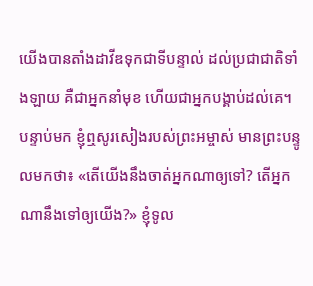យើងបានតាំងដាវីឌទុកជាទីបន្ទាល់ ដល់ប្រជាជាតិទាំងឡាយ គឺជាអ្នកនាំមុខ ហើយជាអ្នកបង្គាប់ដល់គេ។
បន្ទាប់មក ខ្ញុំឮសូរសៀងរបស់ព្រះអម្ចាស់ មានព្រះបន្ទូលមកថា៖ «តើយើងនឹងចាត់អ្នកណាឲ្យទៅ? តើអ្នកណានឹងទៅឲ្យយើង?» ខ្ញុំទូល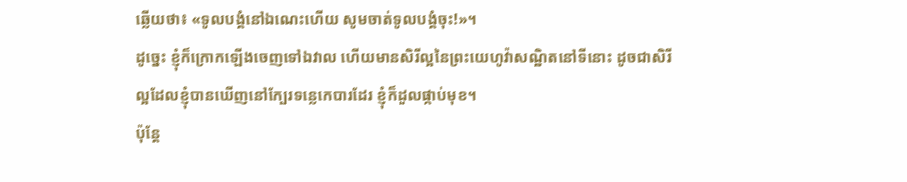ឆ្លើយថា៖ «ទូលបង្គំនៅឯណេះហើយ សូមចាត់ទូលបង្គំចុះ!»។
ដូច្នេះ ខ្ញុំក៏ក្រោកឡើងចេញទៅឯវាល ហើយមានសិរីល្អនៃព្រះយេហូវ៉ាសណ្ឋិតនៅទីនោះ ដូចជាសិរីល្អដែលខ្ញុំបានឃើញនៅក្បែរទន្លេកេបារដែរ ខ្ញុំក៏ដួលផ្កាប់មុខ។
ប៉ុន្តែ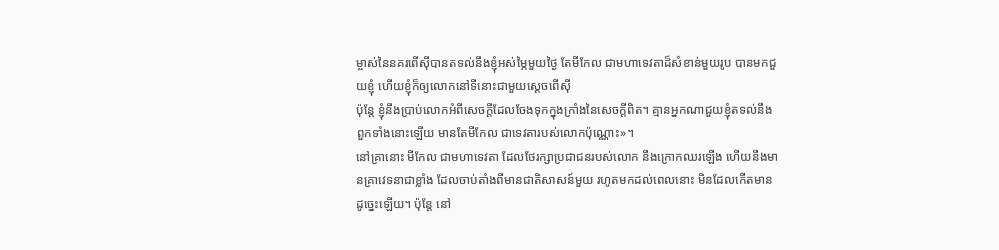ម្ចាស់នៃនគរពើស៊ីបានតទល់នឹងខ្ញុំអស់ម្ភៃមួយថ្ងៃ តែមីកែល ជាមហាទេវតាដ៏សំខាន់មួយរូប បានមកជួយខ្ញុំ ហើយខ្ញុំក៏ឲ្យលោកនៅទីនោះជាមួយស្តេចពើស៊ី
ប៉ុន្តែ ខ្ញុំនឹងប្រាប់លោកអំពីសេចក្ដីដែលចែងទុកក្នុងក្រាំងនៃសេចក្ដីពិត។ គ្មានអ្នកណាជួយខ្ញុំតទល់នឹងពួកទាំងនោះឡើយ មានតែមីកែល ជាទេវតារបស់លោកប៉ុណ្ណោះ»។
នៅគ្រានោះ មីកែល ជាមហាទេវតា ដែលថែរក្សាប្រជាជនរបស់លោក នឹងក្រោកឈរឡើង ហើយនឹងមានគ្រាវេទនាជាខ្លាំង ដែលចាប់តាំងពីមានជាតិសាសន៍មួយ រហូតមកដល់ពេលនោះ មិនដែលកើតមានដូច្នេះឡើយ។ ប៉ុន្ដែ នៅ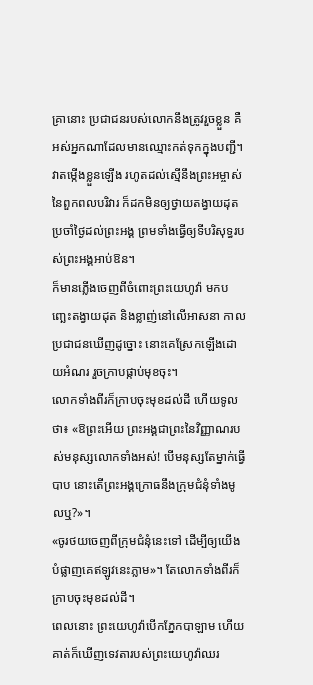គ្រានោះ ប្រជាជនរបស់លោកនឹងត្រូវរួចខ្លួន គឺអស់អ្នកណាដែលមានឈ្មោះកត់ទុកក្នុងបញ្ជី។
វាតម្កើងខ្លួនឡើង រហូតដល់ស្មើនឹងព្រះអម្ចាស់នៃពួកពលបរិវារ ក៏ដកមិនឲ្យថ្វាយតង្វាយដុតប្រចាំថ្ងៃដល់ព្រះអង្គ ព្រមទាំងធ្វើឲ្យទីបរិសុទ្ធរបស់ព្រះអង្គអាប់ឱន។
ក៏មានភ្លើងចេញពីចំពោះព្រះយេហូវ៉ា មកបញ្ឆេះតង្វាយដុត និងខ្លាញ់នៅលើអាសនា កាលប្រជាជនឃើញដូច្នោះ នោះគេស្រែកឡើងដោយអំណរ រួចក្រាបផ្កាប់មុខចុះ។
លោកទាំងពីរក៏ក្រាបចុះមុខដល់ដី ហើយទូលថា៖ «ឱព្រះអើយ ព្រះអង្គជាព្រះនៃវិញ្ញាណរបស់មនុស្សលោកទាំងអស់! បើមនុស្សតែម្នាក់ធ្វើបាប នោះតើព្រះអង្គក្រោធនឹងក្រុមជំនុំទាំងមូលឬ?»។
«ចូរថយចេញពីក្រុមជំនុំនេះទៅ ដើម្បីឲ្យយើងបំផ្លាញគេឥឡូវនេះភ្លាម»។ តែលោកទាំងពីរក៏ក្រាបចុះមុខដល់ដី។
ពេលនោះ ព្រះយេហូវ៉ាបើកភ្នែកបាឡាម ហើយគាត់ក៏ឃើញទេវតារបស់ព្រះយេហូវ៉ាឈរ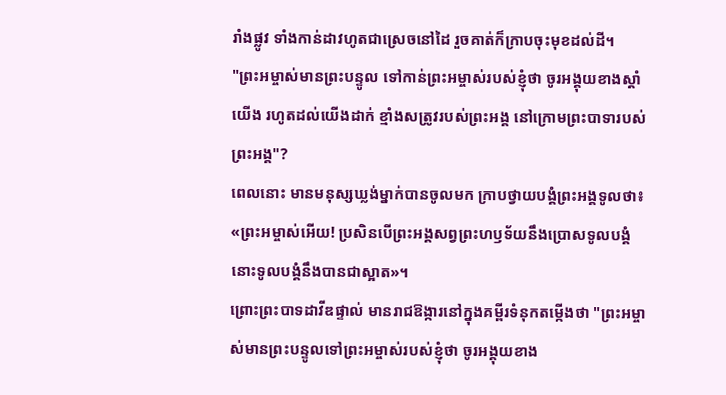រាំងផ្លូវ ទាំងកាន់ដាវហូតជាស្រេចនៅដៃ រួចគាត់ក៏ក្រាបចុះមុខដល់ដី។
"ព្រះអម្ចាស់មានព្រះបន្ទូល ទៅកាន់ព្រះអម្ចាស់របស់ខ្ញុំថា ចូរអង្គុយខាងស្តាំយើង រហូតដល់យើងដាក់ ខ្មាំងសត្រូវរបស់ព្រះអង្គ នៅក្រោមព្រះបាទារបស់ព្រះអង្គ"?
ពេលនោះ មានមនុស្សឃ្លង់ម្នាក់បានចូលមក ក្រាបថ្វាយបង្គំព្រះអង្គទូលថា៖ «ព្រះអម្ចាស់អើយ! ប្រសិនបើព្រះអង្គសព្វព្រះហឫទ័យនឹងប្រោសទូលបង្គំ នោះទូលបង្គំនឹងបានជាស្អាត»។
ព្រោះព្រះបាទដាវីឌផ្ទាល់ មានរាជឱង្ការនៅក្នុងគម្ពីរទំនុកតម្កើងថា "ព្រះអម្ចាស់មានព្រះបន្ទូលទៅព្រះអម្ចាស់របស់ខ្ញុំថា ចូរអង្គុយខាង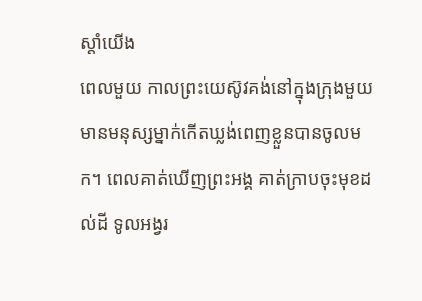ស្តាំយើង
ពេលមួយ កាលព្រះយេស៊ូវគង់នៅក្នុងក្រុងមួយ មានមនុស្សម្នាក់កើតឃ្លង់ពេញខ្លួនបានចូលមក។ ពេលគាត់ឃើញព្រះអង្គ គាត់ក្រាបចុះមុខដល់ដី ទូលអង្វរ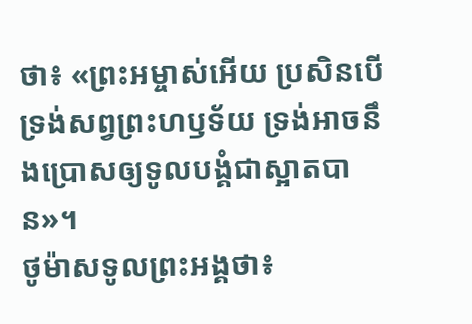ថា៖ «ព្រះអម្ចាស់អើយ ប្រសិនបើទ្រង់សព្វព្រះហឫទ័យ ទ្រង់អាចនឹងប្រោសឲ្យទូលបង្គំជាស្អាតបាន»។
ថូម៉ាសទូលព្រះអង្គថា៖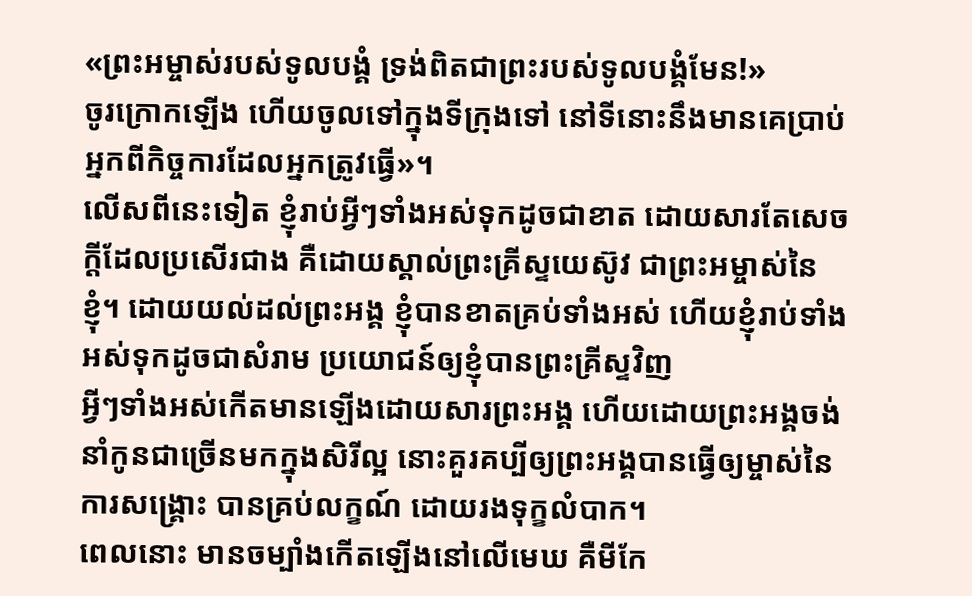«ព្រះអម្ចាស់របស់ទូលបង្គំ ទ្រង់ពិតជាព្រះរបស់ទូលបង្គំមែន!»
ចូរក្រោកឡើង ហើយចូលទៅក្នុងទីក្រុងទៅ នៅទីនោះនឹងមានគេប្រាប់អ្នកពីកិច្ចការដែលអ្នកត្រូវធ្វើ»។
លើសពីនេះទៀត ខ្ញុំរាប់អ្វីៗទាំងអស់ទុកដូចជាខាត ដោយសារតែសេចក្ដីដែលប្រសើរជាង គឺដោយស្គាល់ព្រះគ្រីស្ទយេស៊ូវ ជាព្រះអម្ចាស់នៃខ្ញុំ។ ដោយយល់ដល់ព្រះអង្គ ខ្ញុំបានខាតគ្រប់ទាំងអស់ ហើយខ្ញុំរាប់ទាំងអស់ទុកដូចជាសំរាម ប្រយោជន៍ឲ្យខ្ញុំបានព្រះគ្រីស្ទវិញ
អ្វីៗទាំងអស់កើតមានឡើងដោយសារព្រះអង្គ ហើយដោយព្រះអង្គចង់នាំកូនជាច្រើនមកក្នុងសិរីល្អ នោះគួរគប្បីឲ្យព្រះអង្គបានធ្វើឲ្យម្ចាស់នៃការសង្គ្រោះ បានគ្រប់លក្ខណ៍ ដោយរងទុក្ខលំបាក។
ពេលនោះ មានចម្បាំងកើតឡើងនៅលើមេឃ គឺមីកែ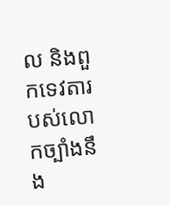ល និងពួកទេវតារបស់លោកច្បាំងនឹង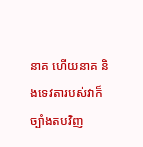នាគ ហើយនាគ និងទេវតារបស់វាក៏ច្បាំងតបវិញ